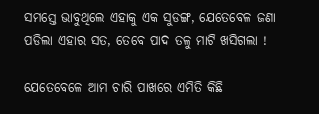ସମସ୍ତେ ଭାବୁଥିଲେ ଏହାକୁ ଏକ ସୁଡଙ୍ଗ, ଯେତେବେଳ ଜଣା ପଡିଲା ଏହାର ସତ, ତେବେ ପାଦ ତଳୁ ମାଟି ଖସିଗଲା !

ଯେତେବେଳେ ଆମ ଚାରି ପାଖରେ ଏମିତି କିଛି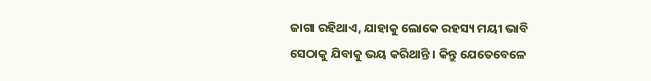ଜାଗା ରହିଥାଏ, ଯାହାକୁ ଲୋକେ ରହସ୍ୟ ମୟୀ ଭାବି ସେଠାକୁ ଯିବାକୁ ଭୟ କରିଥାନ୍ତି । କିନ୍ତୁ ଯେତେବେଳେ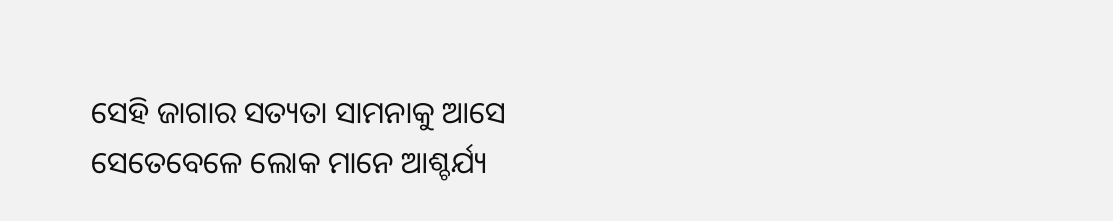ସେହି ଜାଗାର ସତ୍ୟତା ସାମନାକୁ ଆସେ ସେତେବେଳେ ଲୋକ ମାନେ ଆଶ୍ଚର୍ଯ୍ୟ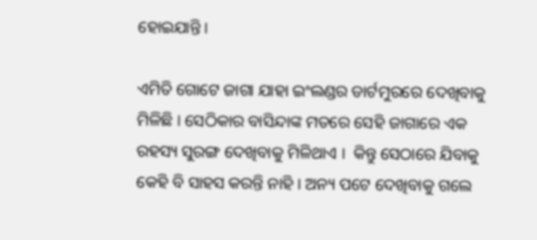ହୋଇଯାନ୍ତି ।

ଏମିତି ଗୋଟେ ଜାଗା ଯାହା ଇଂଲଣ୍ଡର ଡାର୍ଟମୁରରେ ଦେଖିବାକୁ ମିଳିଛି । ସେଠିକାର ବାସିନ୍ଦାଙ୍କ ମତରେ ସେହି ଜାଗାରେ ଏକ ରହସ୍ୟ ସୁରଙ୍ଗ ଦେଖିବାକୁ ମିଳିଥାଏ ।  କିନ୍ତୁ ସେଠାରେ ଯିବାକୁ କେହି ବି ସାହସ କରନ୍ତି ନାହି । ଅନ୍ୟ ପଟେ ଦେଖିବାକୁ ଗଲେ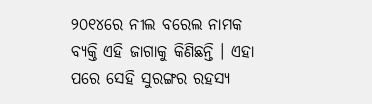୨୦୧୪ରେ ନୀଲ ବରେଲ ନାମକ ବ୍ୟକ୍ତି ଏହି ଜାଗାକୁ କିଣିଛନ୍ତି । ଏହା ପରେ ସେହି ସୁରଙ୍ଗର ରହସ୍ୟ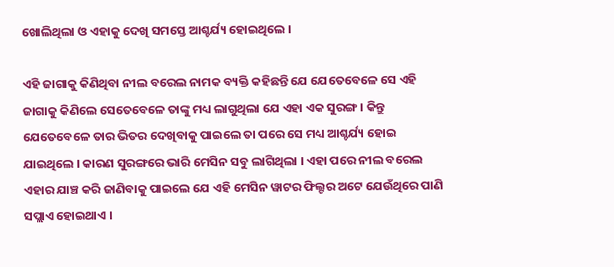ଖୋଲିଥିଲା ଓ ଏହାକୁ ଦେଖି ସମସ୍ତେ ଆଶ୍ଚର୍ଯ୍ୟ ହୋଇଥିଲେ ।

ଏହି ଜାଗାକୁ କିଣିଥିବା ନୀଲ ବରେଲ ନାମକ ବ୍ୟକ୍ତି କହିଛନ୍ତି ଯେ ଯେତେବେଳେ ସେ ଏହି ଜାଗାକୁ କିଣିଲେ ସେତେବେଳେ ତାଙ୍କୁ ମଧ୍ୟ ଲାଗୁଥିଲା ଯେ ଏହା ଏକ ସୁରଙ୍ଗ । କିନ୍ତୁ ଯେତେବେଳେ ତାର ଭିତର ଦେଖିବାକୁ ପାଇଲେ ତା ପରେ ସେ ମଧ୍ୟ ଆଶ୍ଚର୍ଯ୍ୟ ହୋଇ ଯାଇଥିଲେ । କାରଣ ସୁରଙ୍ଗରେ ଭାରି ମେସିନ ସବୁ ଲାଗିଥିଲା । ଏହା ପରେ ନୀଲ ବରେଲ ଏହାର ଯାଞ୍ଚ କରି ଜାଣିବାକୁ ପାଇଲେ ଯେ ଏହି ମେସିନ ୱାଟର ଫିଲ୍ଟର ଅଟେ ଯେଉଁଥିରେ ପାଣି ସପ୍ଲାଏ ହୋଇଥାଏ ।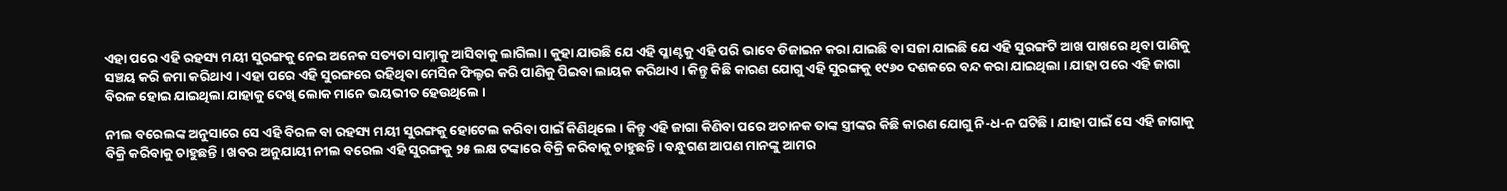ଏହା ପରେ ଏହି ରହସ୍ୟ ମୟୀ ସୁରଙ୍ଗକୁ ନେଇ ଅନେକ ସତ୍ୟତା ସାମ୍ନାକୁ ଆସିବାକୁ ଲାଗିଲା । କୁହା ଯାଉଛି ଯେ ଏହି ପ୍ଳାଣ୍ଟକୁ ଏହି ପରି ଭାବେ ଡିଜାଇନ କରା ଯାଇଛି ବା ସଜା ଯାଇଛି ଯେ ଏହି ସୁରଙ୍ଗଟି ଆଖ ପାଖରେ ଥିବା ପାଣିକୁ ସଞ୍ଚୟ କରି ଜମା କରିଥାଏ । ଏହା ପରେ ଏହି ସୁରଙ୍ଗରେ ରହିଥିବା ମେସିନ ଫିଲ୍ଟର କରି ପାଣିକୁ ପିଇବା ଲାୟକ କରିଥାଏ । କିନ୍ତୁ କିଛି କାରଣ ଯୋଗୁ ଏହି ସୁରଙ୍ଗକୁ ୧୯୬୦ ଦଶକରେ ବନ୍ଦ କରା ଯାଇଥିଲା । ଯାହା ପରେ ଏହି ଜାଗା ବିରଳ ହୋଇ ଯାଇଥିଲା ଯାହାକୁ ଦେଖି ଲୋକ ମାନେ ଭୟଭୀତ ହେଉଥିଲେ ।

ନୀଲ ବରେଲଙ୍କ ଅନୁସାରେ ସେ ଏହି ବିରଳ ବା ରହସ୍ୟ ମୟୀ ସୁରଙ୍ଗକୁ ହୋଟେଲ କରିବା ପାଇଁ କିଣିଥିଲେ । କିନ୍ତୁ ଏହି ଜାଗା କିଣିବା ପରେ ଅଚାନକ ତାଙ୍କ ସ୍ତ୍ରୀଙ୍କର କିଛି କାରଣ ଯୋଗୁ ନି-ଧ-ନ ଘଟିଛି । ଯାହା ପାଇଁ ସେ ଏହି ଜାଗାକୁ ବିକ୍ରି କରିବାକୁ ଚାହୁଛନ୍ତି । ଖବର ଅନୁଯାୟୀ ନୀଲ ବରେଲ ଏହି ସୁରଙ୍ଗକୁ ୨୫ ଲକ୍ଷ ଟଙ୍କାରେ ବିକ୍ରି କରିବାକୁ ଚାହୁଛନ୍ତି । ବନ୍ଧୁଗଣ ଆପଣ ମାନଙ୍କୁ ଆମର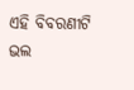ଏହି ବିବରଣୀଟି ଭଲ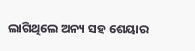ଲାଗିଥିଲେ ଅନ୍ୟ ସହ ଶେୟାର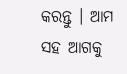କରନ୍ତୁ । ଆମ ସହ ଆଗକୁ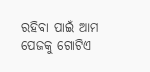ରହିବା ପାଇଁ ଆମ ପେଜକୁ ଗୋଟିଏ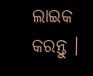ଲାଇକ କରନ୍ତୁ ।